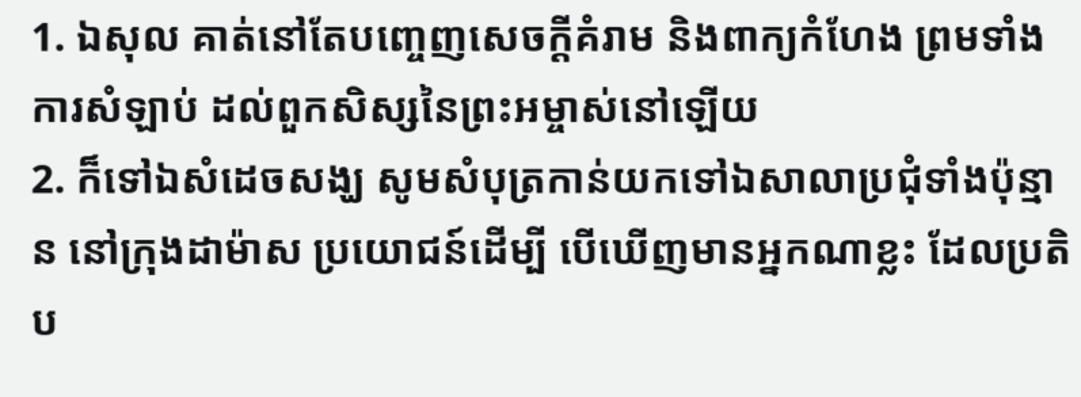1. ឯសុល គាត់នៅតែបញ្ចេញសេចក្ដីគំរាម និងពាក្យកំហែង ព្រមទាំងការសំឡាប់ ដល់ពួកសិស្សនៃព្រះអម្ចាស់នៅឡើយ
2. ក៏ទៅឯសំដេចសង្ឃ សូមសំបុត្រកាន់យកទៅឯសាលាប្រជុំទាំងប៉ុន្មាន នៅក្រុងដាម៉ាស ប្រយោជន៍ដើម្បី បើឃើញមានអ្នកណាខ្លះ ដែលប្រតិប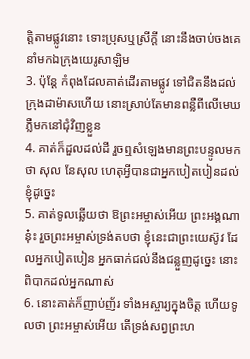ត្តិតាមផ្លូវនោះ ទោះប្រុសឬស្រីក្តី នោះនឹងចាប់ចងគេ នាំមកឯក្រុងយេរូសាឡិម
3. ប៉ុន្តែ កំពុងដែលគាត់ដើរតាមផ្លូវ ទៅជិតនឹងដល់ក្រុងដាម៉ាសហើយ នោះស្រាប់តែមានពន្លឺពីលើមេឃ ភ្លឺមកនៅជុំវិញខ្លួន
4. គាត់ក៏ដួលដល់ដី រួចឮសំឡេងមានព្រះបន្ទូលមកថា សុល នែសុល ហេតុអ្វីបានជាអ្នកបៀតបៀនដល់ខ្ញុំដូច្នេះ
5. គាត់ទូលឆ្លើយថា ឱព្រះអម្ចាស់អើយ ព្រះអង្គណានុ៎ះ រួចព្រះអម្ចាស់ទ្រង់តបថា ខ្ញុំនេះជាព្រះយេស៊ូវ ដែលអ្នកបៀតបៀន អ្នកធាក់ជល់នឹងជន្លួញដូច្នេះ នោះពិបាកដល់អ្នកណាស់
6. នោះគាត់ក៏ញាប់ញ័រ ទាំងអស្ចារ្យក្នុងចិត្ត ហើយទូលថា ព្រះអម្ចាស់អើយ តើទ្រង់សព្វព្រះហ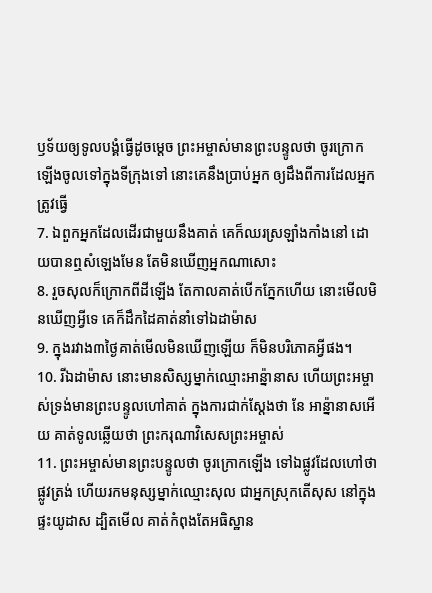ឫទ័យឲ្យទូលបង្គំធ្វើដូចម្តេច ព្រះអម្ចាស់មានព្រះបន្ទូលថា ចូរក្រោកឡើងចូលទៅក្នុងទីក្រុងទៅ នោះគេនឹងប្រាប់អ្នក ឲ្យដឹងពីការដែលអ្នកត្រូវធ្វើ
7. ឯពួកអ្នកដែលដើរជាមួយនឹងគាត់ គេក៏ឈរស្រឡាំងកាំងនៅ ដោយបានឮសំឡេងមែន តែមិនឃើញអ្នកណាសោះ
8. រួចសុលក៏ក្រោកពីដីឡើង តែកាលគាត់បើកភ្នែកហើយ នោះមើលមិនឃើញអ្វីទេ គេក៏ដឹកដៃគាត់នាំទៅឯដាម៉ាស
9. ក្នុងរវាង៣ថ្ងៃគាត់មើលមិនឃើញឡើយ ក៏មិនបរិភោគអ្វីផង។
10. រីឯដាម៉ាស នោះមានសិស្សម្នាក់ឈ្មោះអាន៉្នានាស ហើយព្រះអម្ចាស់ទ្រង់មានព្រះបន្ទូលហៅគាត់ ក្នុងការជាក់ស្តែងថា នែ អាន៉្នានាសអើយ គាត់ទូលឆ្លើយថា ព្រះករុណាវិសេសព្រះអម្ចាស់
11. ព្រះអម្ចាស់មានព្រះបន្ទូលថា ចូរក្រោកឡើង ទៅឯផ្លូវដែលហៅថា ផ្លូវត្រង់ ហើយរកមនុស្សម្នាក់ឈ្មោះសុល ជាអ្នកស្រុកតើសុស នៅក្នុងផ្ទះយូដាស ដ្បិតមើល គាត់កំពុងតែអធិស្ឋាន